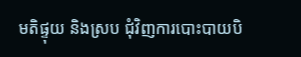មតិផ្ទុយ និងស្រប ជុំវិញការបោះបាយបិ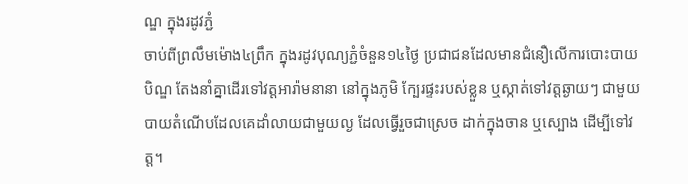ណ្ឌ ក្នុងរដូវភ្ជំ
ចាប់ពីព្រលឹមម៉ោង៤ព្រឹក ក្នុងរដូវបុណ្យភ្ជំចំនួន១៤ថ្ងៃ ប្រជាជនដែលមានជំនឿលើការបោះបាយបិណ្ឌ តែងនាំគ្នាដើរទៅវត្ដអារ៉ាមនានា នៅក្នុងភូមិ ក្បែរផ្ទះរបស់ខ្លួន ឬស្កាត់ទៅវត្តឆ្ងាយៗ ជាមួយបាយតំណើបដែលគេដាំលាយជាមួយល្ង ដែលធ្វើរួចជាស្រេច ដាក់ក្នុងចាន ឬស្បោង ដើម្បីទៅវត្ដ។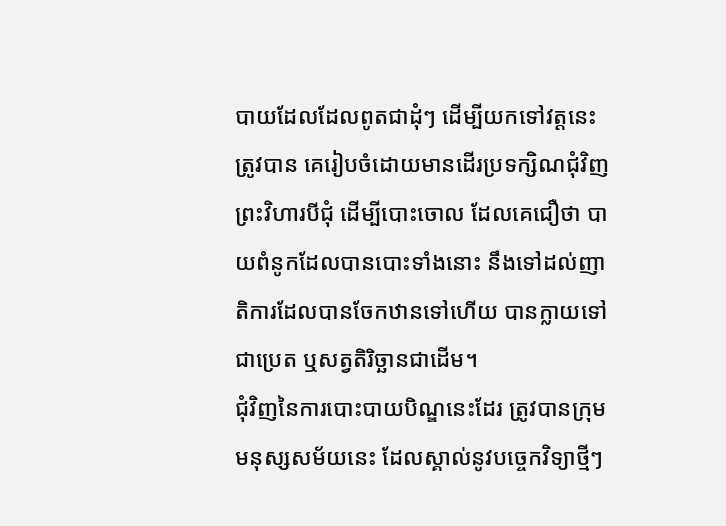បាយដែលដែលពូតជាដុំៗ ដើម្បីយកទៅវត្តនេះត្រូវបាន គេរៀបចំដោយមានដើរប្រទក្សិណជុំវិញព្រះវិហារបីជុំ ដើម្បីបោះចោល ដែលគេជឿថា បាយពំនូកដែលបានបោះទាំងនោះ នឹងទៅដល់ញាតិការដែលបានចែកឋានទៅហើយ បានក្លាយទៅជាប្រេត ឬសត្វតិរិច្ឆានជាដើម។
ជុំវិញនៃការបោះបាយបិណ្ឌនេះដែរ ត្រូវបានក្រុមមនុស្សសម័យនេះ ដែលស្គាល់នូវបច្ចេកវិទ្យាថ្មីៗ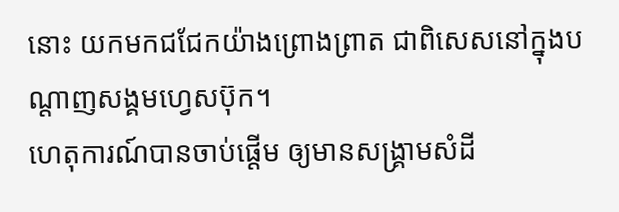នោះ យកមកជជែកយ៉ាងព្រោងព្រាត ជាពិសេសនៅក្នុងបណ្តាញសង្គមហ្វេសប៊ុក។
ហេតុការណ៍បានចាប់ផ្ដើម ឲ្យមានសង្គ្រាមសំដី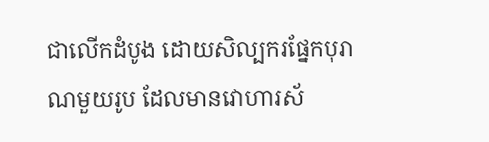ជាលើកដំបូង ដោយសិល្បករផ្នែកបុរាណមួយរូប ដែលមានវោហារស័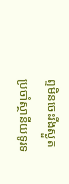ព្ទមិនចេះរីងស្ងួត ប្រចាំស្ថានីយទូរទ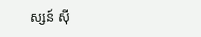ស្សន៍ ស៊ី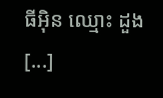ធីអ៊ិន ឈ្មោះ ដួង [...]